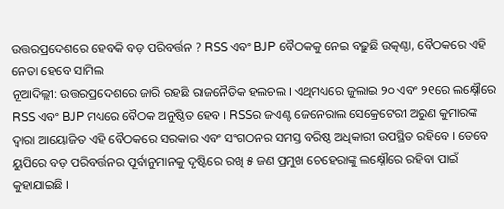ଉତ୍ତରପ୍ରଦେଶରେ ହେବକି ବଡ଼ ପରିବର୍ତ୍ତନ ? RSS ଏବଂ BJP ବୈଠକକୁ ନେଇ ବଢ଼ୁଛି ଉତ୍କଣ୍ଠା, ବୈଠକରେ ଏହି ନେତା ହେବେ ସାମିଲ
ନୂଆଦିଲ୍ଲୀ: ଉତ୍ତରପ୍ରଦେଶରେ ଜାରି ରହଛି ରାଜନୈତିକ ହଲଚଲ । ଏଥିମଧ୍ୟରେ ଜୁଲାଇ ୨୦ ଏବଂ ୨୧ରେ ଲକ୍ଷ୍ନୌରେ RSS ଏବଂ BJP ମଧ୍ୟରେ ବୈଠକ ଅନୁଷ୍ଠିତ ହେବ । RSSର ଜଏଣ୍ଟ ଜେନେରାଲ ସେକ୍ରେଟେରୀ ଅରୁଣ କୁମାରଙ୍କ ଦ୍ୱାରା ଆୟୋଜିତ ଏହି ବୈଠକରେ ସରକାର ଏବଂ ସଂଗଠନର ସମସ୍ତ ବରିଷ୍ଠ ଅଧିକାରୀ ଉପସ୍ଥିତ ରହିବେ । ତେବେ ୟୁପିରେ ବଡ଼ ପରିବର୍ତ୍ତନର ପୂର୍ବାନୁମାନକୁ ଦୃଷ୍ଟିରେ ରଖି ୫ ଜଣ ପ୍ରମୁଖ ଚେହେରାଙ୍କୁ ଲକ୍ଷ୍ନୌରେ ରହିବା ପାଇଁ କୁହାଯାଇଛି ।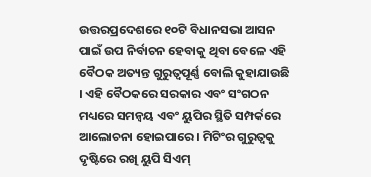ଉତ୍ତରପ୍ରଦେଶରେ ୧୦ଟି ବିଧାନସଭା ଆସନ ପାଇଁ ଉପ ନିର୍ବାଚନ ହେବାକୁ ଥିବା ବେଳେ ଏହି ବୈଠକ ଅତ୍ୟନ୍ତ ଗୁରୁତ୍ୱପୂର୍ଣ୍ଣ ବୋଲି କୁହାଯାଉଛି । ଏହି ବୈଠକରେ ସରକାର ଏବଂ ସଂଗଠନ ମଧ୍ୟରେ ସମନ୍ୱୟ ଏବଂ ୟୁପିର ସ୍ଥିତି ସମ୍ପର୍କରେ ଆଲୋଚନା ହୋଇପାରେ । ମିଟିଂର ଗୁରୁତ୍ୱକୁ ଦୃଷ୍ଟିରେ ରଖି ୟୁପି ସିଏମ୍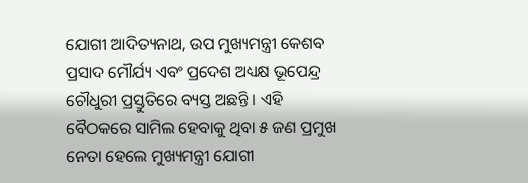ଯୋଗୀ ଆଦିତ୍ୟନାଥ, ଉପ ମୁଖ୍ୟମନ୍ତ୍ରୀ କେଶବ ପ୍ରସାଦ ମୌର୍ଯ୍ୟ ଏବଂ ପ୍ରଦେଶ ଅଧ୍ୟକ୍ଷ ଭୂପେନ୍ଦ୍ର ଚୌଧୁରୀ ପ୍ରସ୍ତୁତିରେ ବ୍ୟସ୍ତ ଅଛନ୍ତି । ଏହି ବୈଠକରେ ସାମିଲ ହେବାକୁ ଥିବା ୫ ଜଣ ପ୍ରମୁଖ ନେତା ହେଲେ ମୁଖ୍ୟମନ୍ତ୍ରୀ ଯୋଗୀ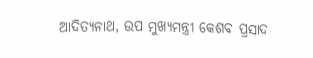ଆଦିତ୍ୟନାଥ, ଉପ ମୁଖ୍ୟମନ୍ତ୍ରୀ କେଶବ ପ୍ରସାଦ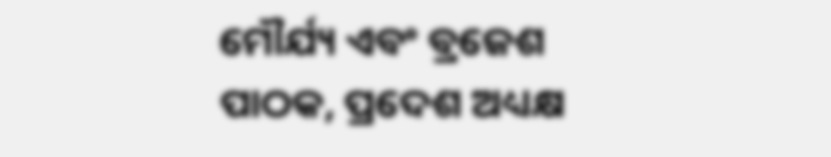ମୌର୍ଯ୍ୟ ଏବଂ ବ୍ରଜେଶ ପାଠକ, ପ୍ରଦେଶ ଅଧ୍ୟକ୍ଷ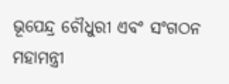ଭୂପେନ୍ଦ୍ର ଚୌଧୁରୀ ଏବଂ ସଂଗଠନ ମହାମନ୍ତ୍ରୀ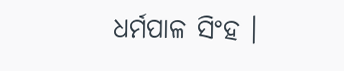ଧର୍ମପାଳ ସିଂହ ।